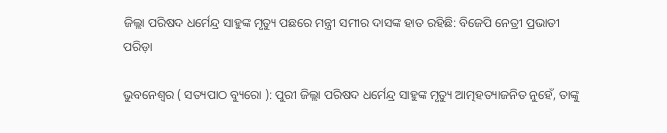ଜିଲ୍ଲା ପରିଷଦ ଧର୍ମେନ୍ଦ୍ର ସାହୁଙ୍କ ମୃତ୍ୟୁ ପଛରେ ମନ୍ତ୍ରୀ ସମୀର ଦାସଙ୍କ ହାତ ରହିଛି: ବିଜେପି ନେତ୍ରୀ ପ୍ରଭାତୀ ପରିଡ଼ା

ଭୁବନେଶ୍ୱର ( ସତ୍ୟପାଠ ବ୍ୟୁରୋ ): ପୁରୀ ଜିଲ୍ଲା ପରିଷଦ ଧର୍ମେନ୍ଦ୍ର ସାହୁଙ୍କ ମୃତ୍ୟୁ ଆତ୍ମହତ୍ୟାଜନିତ ନୁହେଁ, ତାଙ୍କୁ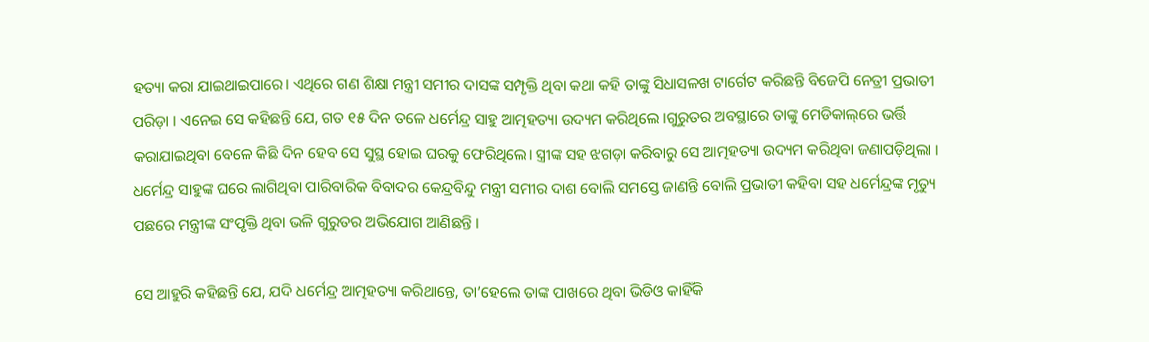ହତ୍ୟା କରା ଯାଇଥାଇପାରେ। ଏଥିରେ ଗଣ ଶିକ୍ଷା ମନ୍ତ୍ରୀ ସମୀର ଦାସଙ୍କ ସମ୍ପୃକ୍ତି ଥିବା କଥା କହି ତାଙ୍କୁ ସିଧାସଳଖ ଟାର୍ଗେଟ କରିଛନ୍ତି ବିଜେପି ନେତ୍ରୀ ପ୍ରଭାତୀ ପରିଡ଼ା । ଏନେଇ ସେ କହିଛନ୍ତି ଯେ, ଗତ ୧୫ ଦିନ ତଳେ ଧର୍ମେନ୍ଦ୍ର ସାହୁ ଆତ୍ମହତ୍ୟା ଉଦ୍ୟମ କରିଥିଲେ ।ଗୁରୁତର ଅବସ୍ଥାରେ ତାଙ୍କୁ ମେଡିକାଲ୍‌ରେ ଭର୍ତ୍ତି କରାଯାଇଥିବା ବେଳେ କିଛି ଦିନ ହେବ ସେ ସୁସ୍ଥ ହୋଇ ଘରକୁ ଫେରିଥିଲେ। ସ୍ତ୍ରୀଙ୍କ ସହ ଝଗଡ଼ା କରିବାରୁ ସେ ଆତ୍ମହତ୍ୟା ଉଦ୍ୟମ କରିଥିବା ଜଣାପଡ଼ିଥିଲା । ଧର୍ମେନ୍ଦ୍ର ସାହୁଙ୍କ ଘରେ ଲାଗିଥିବା ପାରିବାରିକ ବିବାଦର କେନ୍ଦ୍ରବିନ୍ଦୁ ମନ୍ତ୍ରୀ ସମୀର ଦାଶ ବୋଲି ସମସ୍ତେ ଜାଣନ୍ତି ବୋଲି ପ୍ରଭାତୀ କହିବା ସହ ଧର୍ମେନ୍ଦ୍ରଙ୍କ ମୃତ୍ୟୁ ପଛରେ ମନ୍ତ୍ରୀଙ୍କ ସଂପୃକ୍ତି ଥିବା ଭଳି ଗୁରୁତର ଅଭିଯୋଗ ଆଣିଛନ୍ତି ।

ସେ ଆହୁରି କହିଛନ୍ତି ଯେ, ଯଦି ଧର୍ମେନ୍ଦ୍ର ଆତ୍ମହତ୍ୟା କରିଥାନ୍ତେ, ତା’ହେଲେ ତାଙ୍କ ପାଖରେ ଥିବା ଭିଡିଓ କାହିଁକି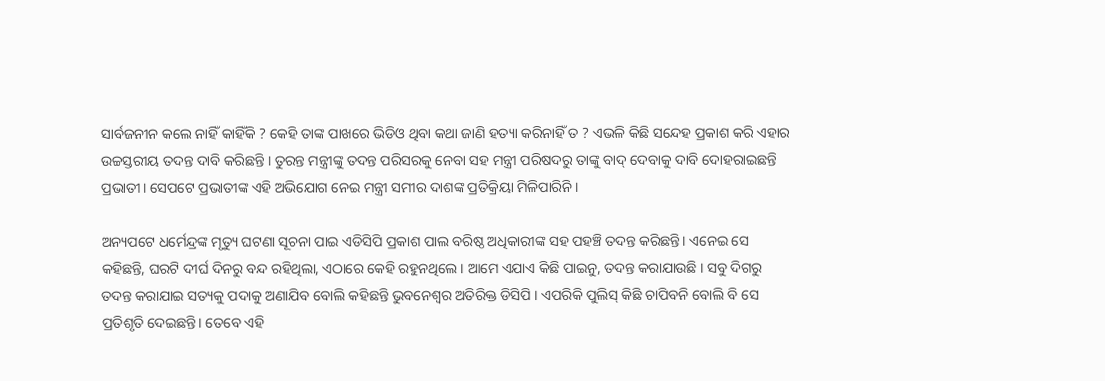ସାର୍ବଜନୀନ କଲେ ନାହିଁ କାହିଁକି ? କେହି ତାଙ୍କ ପାଖରେ ଭିଡିଓ ଥିବା କଥା ଜାଣି ହତ୍ୟା କରିନାହିଁ ତ ? ଏଭଳି କିଛି ସନ୍ଦେହ ପ୍ରକାଶ କରି ଏହାର ଉଚ୍ଚସ୍ତରୀୟ ତଦନ୍ତ ଦାବି କରିଛନ୍ତି । ତୁରନ୍ତ ମନ୍ତ୍ରୀଙ୍କୁ ତଦନ୍ତ ପରିସରକୁ ନେବା ସହ ମନ୍ତ୍ରୀ ପରିଷଦରୁ ତାଙ୍କୁ ବାଦ୍ ଦେବାକୁ ଦାବି ଦୋହରାଇଛନ୍ତି ପ୍ରଭାତୀ। ସେପଟେ ପ୍ରଭାତୀଙ୍କ ଏହି ଅଭିଯୋଗ ନେଇ ମନ୍ତ୍ରୀ ସମୀର ଦାଶଙ୍କ ପ୍ରତିକ୍ରିୟା ମିଳିପାରିନି ।

ଅନ୍ୟପଟେ ଧର୍ମେନ୍ଦ୍ରଙ୍କ ମୃତ୍ୟୁ ଘଟଣା ସୂଚନା ପାଇ ଏଡିସିପି ପ୍ରକାଶ ପାଲ ବରିଷ୍ଠ ଅଧିକାରୀଙ୍କ ସହ ପହଞ୍ଚି ତଦନ୍ତ କରିଛନ୍ତି। ଏନେଇ ସେ କହିଛନ୍ତି, ଘରଟି ଦୀର୍ଘ ଦିନରୁ ବନ୍ଦ ରହିଥିଲା, ଏଠାରେ କେହି ରହୁନଥିଲେ । ଆମେ ଏଯାଏ କିଛି ପାଇନୁ, ତଦନ୍ତ କରାଯାଉଛି । ସବୁ ଦିଗରୁ ତଦନ୍ତ କରାଯାଇ ସତ୍ୟକୁ ପଦାକୁ ଅଣାଯିବ ବୋଲି କହିଛନ୍ତି ଭୁବନେଶ୍ୱର ଅତିରିକ୍ତ ଡିସିପି । ଏପରିକି ପୁଲିସ୍‌ କିଛି ଚାପିବନି ବୋଲି ବି ସେ ପ୍ରତିଶୃତି ଦେଇଛନ୍ତି। ତେବେ ଏହି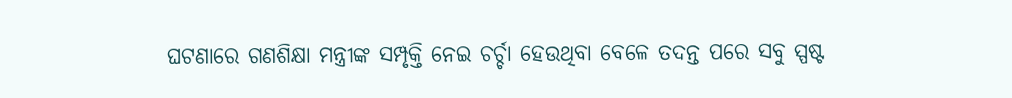ଘଟଣାରେ ଗଣଶିକ୍ଷା ମନ୍ତ୍ରୀଙ୍କ ସମ୍ପୃକ୍ତି ନେଇ ଚର୍ଚ୍ଚା ହେଉଥିବା ବେଳେ ତଦନ୍ତ ପରେ ସବୁ ସ୍ପଷ୍ଟ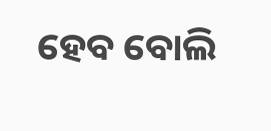ହେବ ବୋଲି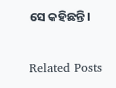ସେ କହିଛନ୍ତି।

Related Posts